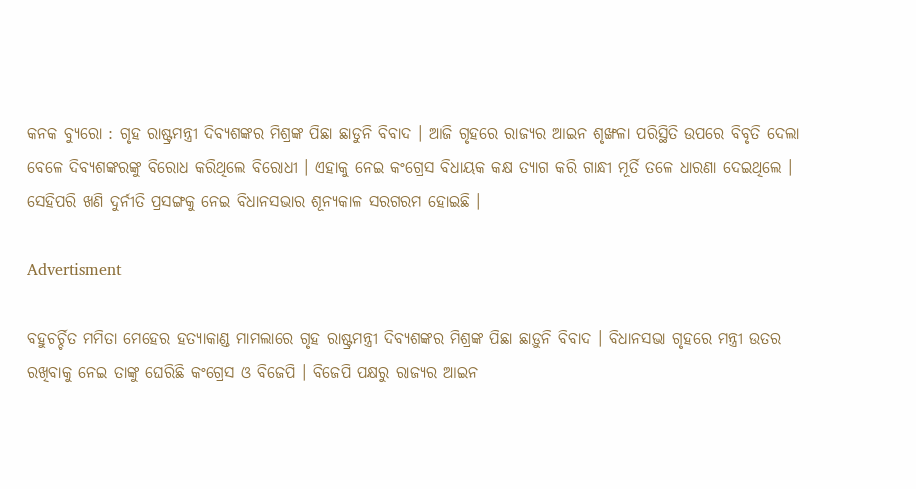କନକ ବ୍ୟୁରୋ : ଗୃହ ରାଷ୍ଟ୍ରମନ୍ତ୍ରୀ ଦିବ୍ୟଶଙ୍କର ମିଶ୍ରଙ୍କ ପିଛା ଛାଡୁନି ବିବାଦ । ଆଜି ଗୃହରେ ରାଜ୍ୟର ଆଇନ ଶୃଙ୍ଖଳା ପରିସ୍ଥିତି ଉପରେ ବିବୃତି ଦେଲା ବେଳେ ଦିବ୍ୟଶଙ୍କରଙ୍କୁ ବିରୋଧ କରିଥିଲେ ବିରୋଧୀ । ଏହାକୁ ନେଇ କଂଗ୍ରେସ ବିଧାୟକ କକ୍ଷ ତ୍ୟାଗ କରି ଗାନ୍ଧୀ ମୂର୍ତି ତଳେ ଧାରଣା ଦେଇଥିଲେ । ସେହିପରି ଖଣି ଦୁର୍ନୀତି ପ୍ରସଙ୍ଗକୁ ନେଇ ବିଧାନସଭାର ଶୂନ୍ୟକାଳ ସରଗରମ ହୋଇଛି ।

Advertisment

ବହୁଚର୍ଚ୍ଚିତ ମମିତା ମେହେର ହତ୍ୟାକାଣ୍ଡ ମାମଲାରେ ଗୃହ ରାଷ୍ଟ୍ରମନ୍ତ୍ରୀ ଦିବ୍ୟଶଙ୍କର ମିଶ୍ରଙ୍କ ପିଛା ଛାଡ଼ୁନି ବିବାଦ । ବିଧାନସଭା ଗୃହରେ ମନ୍ତ୍ରୀ ଉତର ରଖିବାକୁ ନେଇ ତାଙ୍କୁ ଘେରିଛି କଂଗ୍ରେସ ଓ ବିଜେପି । ବିଜେପି ପକ୍ଷରୁ ରାଜ୍ୟର ଆଇନ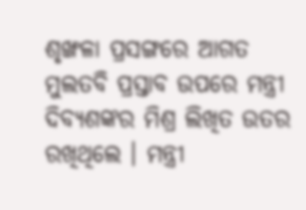ଶୃଙ୍ଖଳା ପ୍ରସଙ୍ଗରେ ଆଗତ ମୁଲତବି ପ୍ରସ୍ତାବ ଉପରେ ମନ୍ତ୍ରୀ ଦିବ୍ୟଶଙ୍କର ମିଶ୍ର ଲିଖିତ ଉତର ରଖିଥିଲେ । ମନ୍ତ୍ରୀ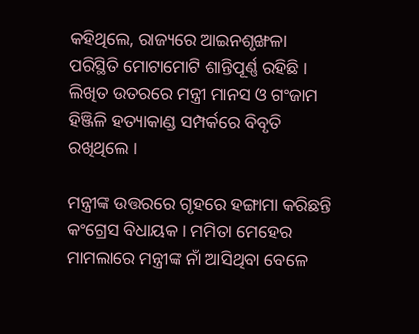କହିଥିଲେ, ରାଜ୍ୟରେ ଆଇନଶୃଙ୍ଖଳା ପରିସ୍ଥିତି ମୋଟାମୋଟି ଶାନ୍ତିପୂର୍ଣ୍ଣ ରହିଛି । ଲିଖିତ ଉତରରେ ମନ୍ତ୍ରୀ ମାନସ ଓ ଗଂଜାମ ହିଞ୍ଜିଳି ହତ୍ୟାକାଣ୍ଡ ସମ୍ପର୍କରେ ବିବୃତି ରଖିଥିଲେ ।

ମନ୍ତ୍ରୀଙ୍କ ଉତ୍ତରରେ ଗୃହରେ ହଙ୍ଗାମା କରିଛନ୍ତି କଂଗ୍ରେସ ବିଧାୟକ । ମମିତା ମେହେର ମାମଲାରେ ମନ୍ତ୍ରୀଙ୍କ ନାଁ ଆସିଥିବା ବେଳେ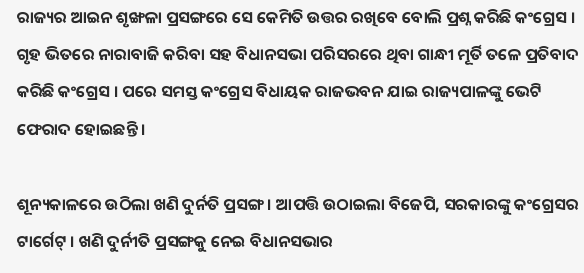ରାଜ୍ୟର ଆଇନ ଶୃଙ୍ଖଳା ପ୍ରସଙ୍ଗରେ ସେ କେମିତି ଉତ୍ତର ରଖିବେ ବୋଲି ପ୍ରଶ୍ନ କରିଛି କଂଗ୍ରେସ । ଗୃହ ଭିତରେ ନାରାବାଜି କରିବା ସହ ବିଧାନସଭା ପରିସରରେ ଥିବା ଗାନ୍ଧୀ ମୂର୍ତି ତଳେ ପ୍ରତିବାଦ କରିଛି କଂଗ୍ରେସ । ପରେ ସମସ୍ତ କଂଗ୍ରେସ ବିଧାୟକ ରାଜଭବନ ଯାଇ ରାଜ୍ୟପାଳଙ୍କୁ ଭେଟି ଫେରାଦ ହୋଇଛନ୍ତି ।

ଶୂନ୍ୟକାଳରେ ଉଠିଲା ଖଣି ଦୁର୍ନତି ପ୍ରସଙ୍ଗ । ଆପତ୍ତି ଉଠାଇଲା ବିଜେପି, ସରକାରଙ୍କୁ କଂଗ୍ରେସର ଟାର୍ଗେଟ୍ । ଖଣି ଦୁର୍ନୀତି ପ୍ରସଙ୍ଗକୁ ନେଇ ବିଧାନସଭାର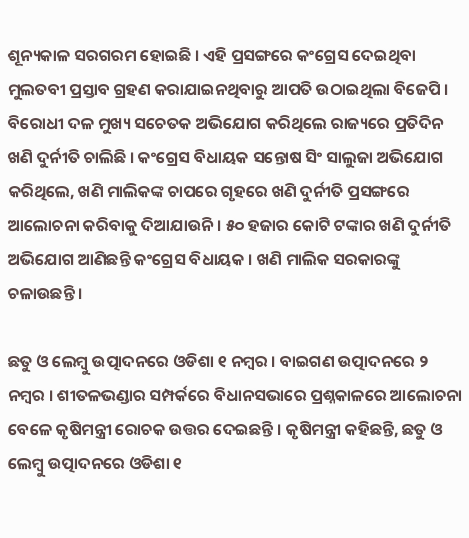ଶୂନ୍ୟକାଳ ସରଗରମ ହୋଇଛି । ଏହି ପ୍ରସଙ୍ଗରେ କଂଗ୍ରେସ ଦେଇଥିବା ମୁଲତବୀ ପ୍ରସ୍ତାବ ଗ୍ରହଣ କରାଯାଇନଥିବାରୁ ଆପତି ଉଠାଇଥିଲା ବିଜେପି । ବିରୋଧୀ ଦଳ ମୁଖ୍ୟ ସଚେତକ ଅଭିଯୋଗ କରିଥିଲେ ରାଜ୍ୟରେ ପ୍ରତିଦିନ ଖଣି ଦୁର୍ନୀତି ଚାଲିଛି । କଂଗ୍ରେସ ବିଧାୟକ ସନ୍ତୋଷ ସିଂ ସାଲୁଜା ଅଭିଯୋଗ କରିଥିଲେ, ଖଣି ମାଲିକଙ୍କ ଚାପରେ ଗୃହରେ ଖଣି ଦୁର୍ନୀତି ପ୍ରସଙ୍ଗରେ ଆଲୋଚନା କରିବାକୁ ଦିଆଯାଉନି । ୫୦ ହଜାର କୋଟି ଟଙ୍କାର ଖଣି ଦୁର୍ନୀତି ଅଭିଯୋଗ ଆଣିଛନ୍ତି କଂଗ୍ରେସ ବିଧାୟକ । ଖଣି ମାଲିକ ସରକାରଙ୍କୁ ଚଳାଉଛନ୍ତି ।

ଛତୁ ଓ ଲେମ୍ବୁ ଉତ୍ପାଦନରେ ଓଡିଶା ୧ ନମ୍ବର । ବାଇଗଣ ଉତ୍ପାଦନରେ ୨ ନମ୍ବର । ଶୀତଳଭଣ୍ଡାର ସମ୍ପର୍କରେ ବିଧାନସଭାରେ ପ୍ରଶ୍ନକାଳରେ ଆଲୋଚନା ବେଳେ କୃଷିମନ୍ତ୍ରୀ ରୋଚକ ଉତ୍ତର ଦେଇଛନ୍ତି । କୃଷିମନ୍ତ୍ରୀ କହିଛନ୍ତି, ଛତୁ ଓ ଲେମ୍ବୁ ଉତ୍ପାଦନରେ ଓଡିଶା ୧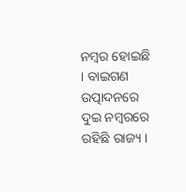ନମ୍ବର ହୋଇଛି । ବାଇଗଣ ଉତ୍ପାଦନରେ ଦୁଇ ନମ୍ବରରେ ରହିଛି ରାଜ୍ୟ ।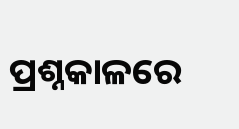ପ୍ରଶ୍ନକାଳରେ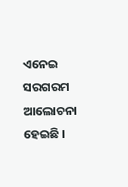ଏନେଇ ସରଗରମ ଆଲୋଚନା ହେଇଛି ।